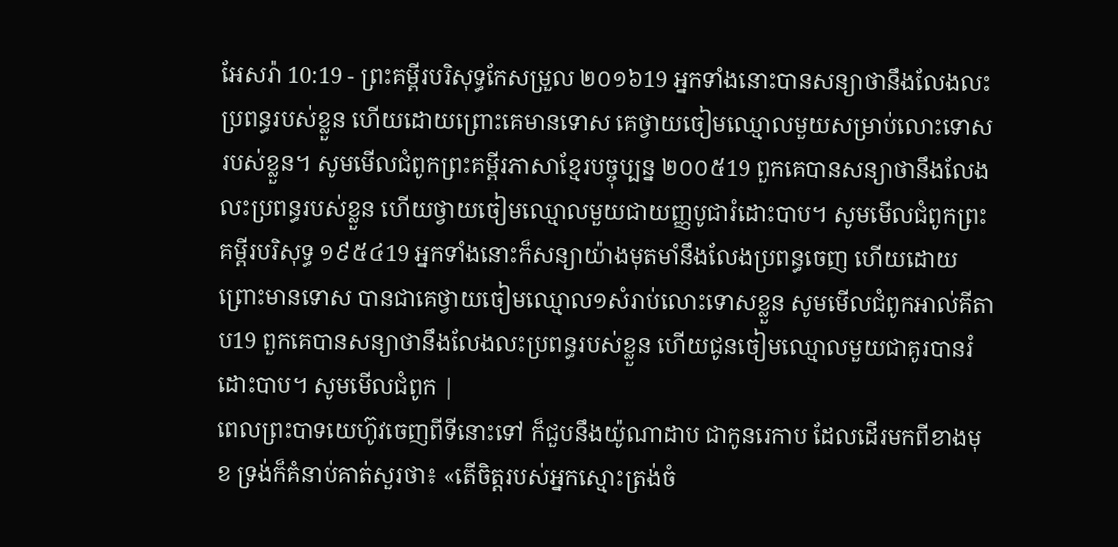អែសរ៉ា 10:19 - ព្រះគម្ពីរបរិសុទ្ធកែសម្រួល ២០១៦19 អ្នកទាំងនោះបានសន្យាថានឹងលែងលះប្រពន្ធរបស់ខ្លួន ហើយដោយព្រោះគេមានទោស គេថ្វាយចៀមឈ្មោលមួយសម្រាប់លោះទោសរបស់ខ្លួន។ សូមមើលជំពូកព្រះគម្ពីរភាសាខ្មែរបច្ចុប្បន្ន ២០០៥19 ពួកគេបានសន្យាថានឹងលែងលះប្រពន្ធរបស់ខ្លួន ហើយថ្វាយចៀមឈ្មោលមួយជាយញ្ញបូជារំដោះបាប។ សូមមើលជំពូកព្រះគម្ពីរបរិសុទ្ធ ១៩៥៤19 អ្នកទាំងនោះក៏សន្យាយ៉ាងមុតមាំនឹងលែងប្រពន្ធចេញ ហើយដោយព្រោះមានទោស បានជាគេថ្វាយចៀមឈ្មោល១សំរាប់លោះទោសខ្លួន សូមមើលជំពូកអាល់គីតាប19 ពួកគេបានសន្យាថានឹងលែងលះប្រពន្ធរបស់ខ្លួន ហើយជូនចៀមឈ្មោលមួយជាគូរបានរំដោះបាប។ សូមមើលជំពូក |
ពេលព្រះបាទយេហ៊ូវចេញពីទីនោះទៅ ក៏ជួបនឹងយ៉ូណាដាប ជាកូនរេកាប ដែលដើរមកពីខាងមុខ ទ្រង់ក៏គំនាប់គាត់សួរថា៖ «តើចិត្តរបស់អ្នកស្មោះត្រង់ចំ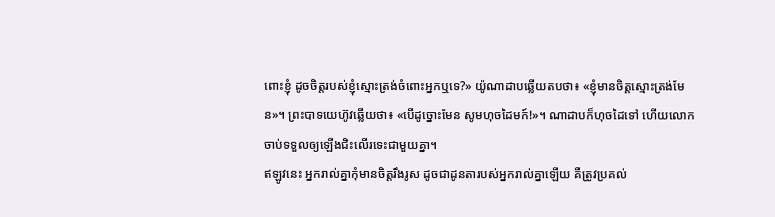ពោះខ្ញុំ ដូចចិត្តរបស់ខ្ញុំស្មោះត្រង់ចំពោះអ្នកឬទេ?» យ៉ូណាដាបឆ្លើយតបថា៖ «ខ្ញុំមានចិត្តស្មោះត្រង់មែន»។ ព្រះបាទយេហ៊ូវឆ្លើយថា៖ «បើដូច្នោះមែន សូមហុចដៃមក៍!»។ ណាដាបក៏ហុចដៃទៅ ហើយលោកចាប់ទទួលឲ្យឡើងជិះលើរទេះជាមួយគ្នា។
ឥឡូវនេះ អ្នករាល់គ្នាកុំមានចិត្តរឹងរូស ដូចជាដូនតារបស់អ្នករាល់គ្នាឡើយ គឺត្រូវប្រគល់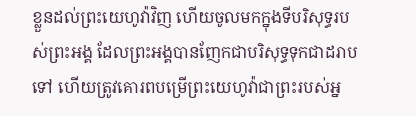ខ្លួនដល់ព្រះយេហូវ៉ាវិញ ហើយចូលមកក្នុងទីបរិសុទ្ធរបស់ព្រះអង្គ ដែលព្រះអង្គបានញែកជាបរិសុទ្ធទុកជាដរាបទៅ ហើយត្រូវគោរពបម្រើព្រះយេហូវ៉ាជាព្រះរបស់អ្ន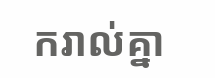ករាល់គ្នា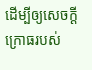ដើម្បីឲ្យសេចក្ដីក្រោធរបស់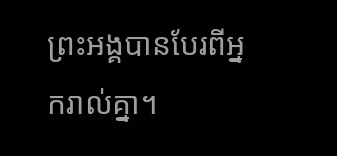ព្រះអង្គបានបែរពីអ្នករាល់គ្នា។